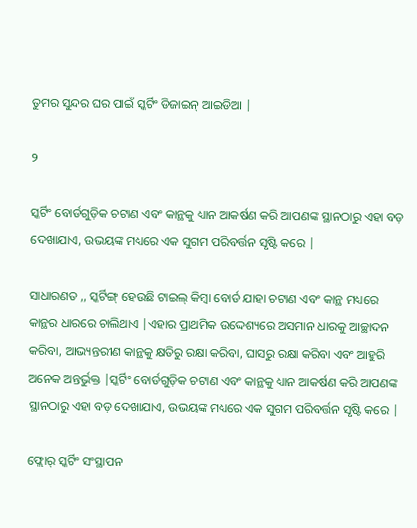ତୁମର ସୁନ୍ଦର ଘର ପାଇଁ ସ୍କର୍ଟିଂ ଡିଜାଇନ୍ ଆଇଡିଆ |

୨

ସ୍କର୍ଟିଂ ବୋର୍ଡଗୁଡ଼ିକ ଚଟାଣ ଏବଂ କାନ୍ଥକୁ ଧ୍ୟାନ ଆକର୍ଷଣ କରି ଆପଣଙ୍କ ସ୍ଥାନଠାରୁ ଏହା ବଡ଼ ଦେଖାଯାଏ, ଉଭୟଙ୍କ ମଧ୍ୟରେ ଏକ ସୁଗମ ପରିବର୍ତ୍ତନ ସୃଷ୍ଟି କରେ |

ସାଧାରଣତ ,, ସ୍କର୍ଟିଙ୍ଗ୍ ହେଉଛି ଟାଇଲ୍ କିମ୍ବା ବୋର୍ଡ ଯାହା ଚଟାଣ ଏବଂ କାନ୍ଥ ମଧ୍ୟରେ କାନ୍ଥର ଧାରରେ ଚାଲିଥାଏ |ଏହାର ପ୍ରାଥମିକ ଉଦ୍ଦେଶ୍ୟରେ ଅସମାନ ଧାରକୁ ଆଚ୍ଛାଦନ କରିବା, ଆଭ୍ୟନ୍ତରୀଣ କାନ୍ଥକୁ କ୍ଷତିରୁ ରକ୍ଷା କରିବା, ଘାସରୁ ରକ୍ଷା କରିବା ଏବଂ ଆହୁରି ଅନେକ ଅନ୍ତର୍ଭୁକ୍ତ |ସ୍କର୍ଟିଂ ବୋର୍ଡଗୁଡ଼ିକ ଚଟାଣ ଏବଂ କାନ୍ଥକୁ ଧ୍ୟାନ ଆକର୍ଷଣ କରି ଆପଣଙ୍କ ସ୍ଥାନଠାରୁ ଏହା ବଡ଼ ଦେଖାଯାଏ, ଉଭୟଙ୍କ ମଧ୍ୟରେ ଏକ ସୁଗମ ପରିବର୍ତ୍ତନ ସୃଷ୍ଟି କରେ |

ଫ୍ଲୋର୍ ସ୍କର୍ଟିଂ ସଂସ୍ଥାପନ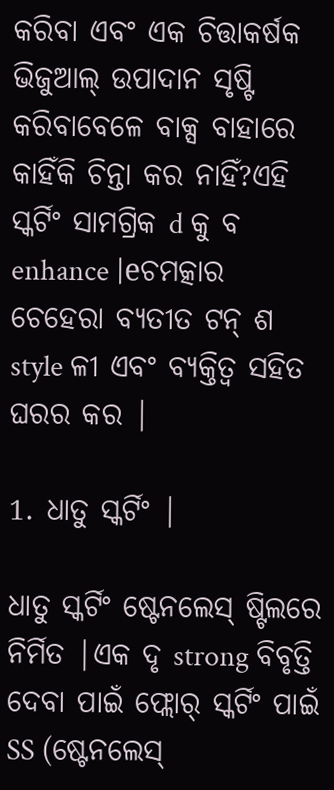କରିବା ଏବଂ ଏକ ଚିତ୍ତାକର୍ଷକ ଭିଜୁଆଲ୍ ଉପାଦାନ ସୃଷ୍ଟି କରିବାବେଳେ ବାକ୍ସ ବାହାରେ କାହିଁକି ଚିନ୍ତା କର ନାହିଁ?ଏହି ସ୍କର୍ଟିଂ ସାମଗ୍ରିକ d କୁ ବ enhance |eଚମତ୍କାର ଚେହେରା ବ୍ୟତୀତ ଟନ୍ ଶ style ଳୀ ଏବଂ ବ୍ୟକ୍ତିତ୍ୱ ସହିତ ଘରର କର |

1. ଧାତୁ ସ୍କର୍ଟିଂ |

ଧାତୁ ସ୍କର୍ଟିଂ ଷ୍ଟେନଲେସ୍ ଷ୍ଟିଲରେ ନିର୍ମିତ |ଏକ ଦୃ strong ବିବୃତ୍ତି ଦେବା ପାଇଁ ଫ୍ଲୋର୍ ସ୍କର୍ଟିଂ ପାଇଁ SS (ଷ୍ଟେନଲେସ୍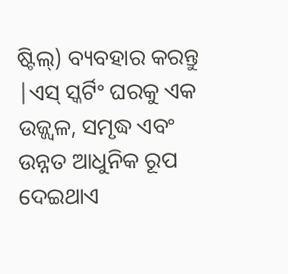ଷ୍ଟିଲ୍) ବ୍ୟବହାର କରନ୍ତୁ |ଏସ୍ ସ୍କର୍ଟିଂ ଘରକୁ ଏକ ଉଜ୍ଜ୍ୱଳ, ସମୃଦ୍ଧ ଏବଂ ଉନ୍ନତ ଆଧୁନିକ ରୂପ ଦେଇଥାଏ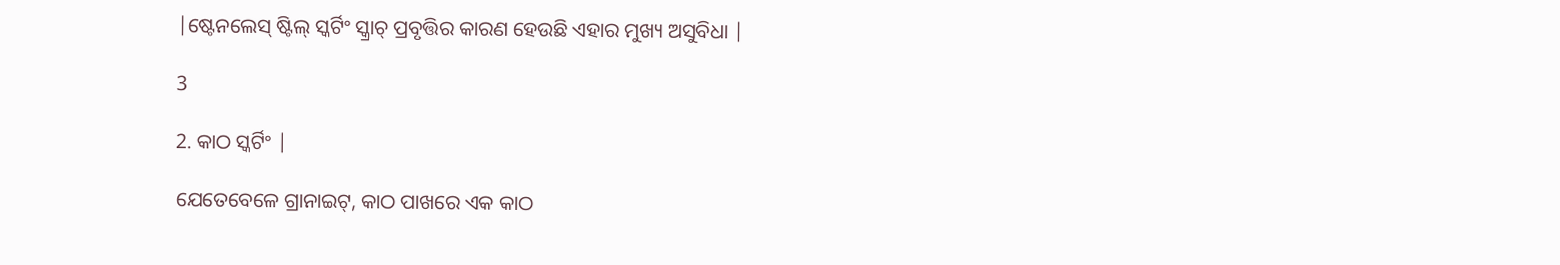|ଷ୍ଟେନଲେସ୍ ଷ୍ଟିଲ୍ ସ୍କର୍ଟିଂ ସ୍କ୍ରାଚ୍ ପ୍ରବୃତ୍ତିର କାରଣ ହେଉଛି ଏହାର ମୁଖ୍ୟ ଅସୁବିଧା |

3

2. କାଠ ସ୍କର୍ଟିଂ |

ଯେତେବେଳେ ଗ୍ରାନାଇଟ୍, କାଠ ପାଖରେ ଏକ କାଠ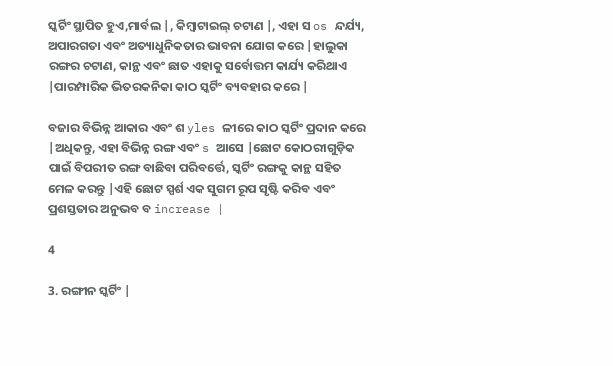ସ୍କର୍ଟିଂ ସ୍ଥାପିତ ହୁଏ,ମାର୍ବଲ |, କିମ୍ବାଟାଇଲ୍ ଚଟାଣ |, ଏହା ସ os ନ୍ଦର୍ଯ୍ୟ, ଅପାରଗତା ଏବଂ ଅତ୍ୟାଧୁନିକତାର ଭାବନା ଯୋଗ କରେ |ହାଲୁକା ରଙ୍ଗର ଚଟାଣ, କାନ୍ଥ ଏବଂ ଛାତ ଏହାକୁ ସର୍ବୋତ୍ତମ କାର୍ଯ୍ୟ କରିଥାଏ |ପାରମ୍ପାରିକ ଭିତରକନିକା କାଠ ସ୍କର୍ଟିଂ ବ୍ୟବହାର କରେ |

ବଜାର ବିଭିନ୍ନ ଆକାର ଏବଂ ଶ yles ଳୀରେ କାଠ ସ୍କର୍ଟିଂ ପ୍ରଦାନ କରେ |ଅଧିକନ୍ତୁ, ଏହା ବିଭିନ୍ନ ରଙ୍ଗ ଏବଂ s ଆସେ |ଛୋଟ କୋଠରୀଗୁଡ଼ିକ ପାଇଁ ବିପରୀତ ରଙ୍ଗ ବାଛିବା ପରିବର୍ତ୍ତେ, ସ୍କର୍ଟିଂ ରଙ୍ଗକୁ କାନ୍ଥ ସହିତ ମେଳ କରନ୍ତୁ |ଏହି ଛୋଟ ସ୍ପର୍ଶ ଏକ ସୁଗମ ରୂପ ସୃଷ୍ଟି କରିବ ଏବଂ ପ୍ରଶସ୍ତତାର ଅନୁଭବ ବ increase |

4

3. ରଙ୍ଗୀନ ସ୍କର୍ଟିଂ |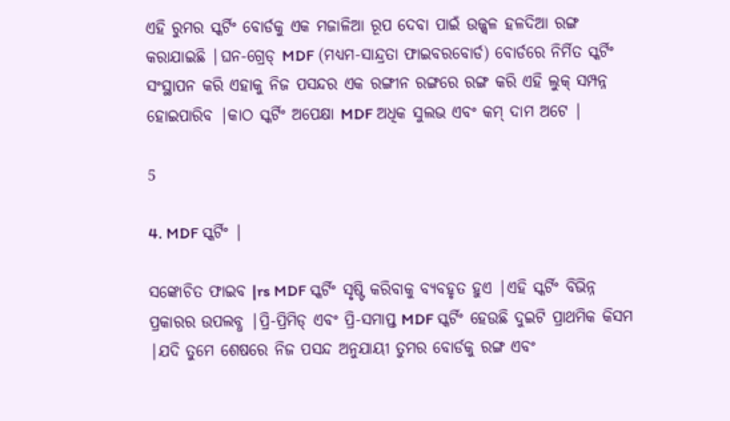ଏହି ରୁମର ସ୍କର୍ଟିଂ ବୋର୍ଡକୁ ଏକ ମଜାଳିଆ ରୂପ ଦେବା ପାଇଁ ଉଜ୍ଜ୍ୱଳ ହଳଦିଆ ରଙ୍ଗ କରାଯାଇଛି |ଘନ-ଗ୍ରେଡ୍ MDF (ମଧ୍ୟମ-ସାନ୍ଦ୍ରତା ଫାଇବରବୋର୍ଡ) ବୋର୍ଡରେ ନିର୍ମିତ ସ୍କର୍ଟିଂ ସଂସ୍ଥାପନ କରି ଏହାକୁ ନିଜ ପସନ୍ଦର ଏକ ରଙ୍ଗୀନ ରଙ୍ଗରେ ରଙ୍ଗ କରି ଏହି ଲୁକ୍ ସମ୍ପନ୍ନ ହୋଇପାରିବ |କାଠ ସ୍କର୍ଟିଂ ଅପେକ୍ଷା MDF ଅଧିକ ସୁଲଭ ଏବଂ କମ୍ ଦାମ ଅଟେ |

5

4. MDF ସ୍କର୍ଟିଂ |

ସଙ୍କୋଚିତ ଫାଇବ |rs MDF ସ୍କର୍ଟିଂ ସୃଷ୍ଟି କରିବାକୁ ବ୍ୟବହୃତ ହୁଏ |ଏହି ସ୍କର୍ଟିଂ ବିଭିନ୍ନ ପ୍ରକାରର ଉପଲବ୍ଧ |ପ୍ରି-ପ୍ରିମିଡ୍ ଏବଂ ପ୍ରି-ସମାପ୍ତ MDF ସ୍କର୍ଟିଂ ହେଉଛି ଦୁଇଟି ପ୍ରାଥମିକ କିସମ |ଯଦି ତୁମେ ଶେଷରେ ନିଜ ପସନ୍ଦ ଅନୁଯାୟୀ ତୁମର ବୋର୍ଡକୁ ରଙ୍ଗ ଏବଂ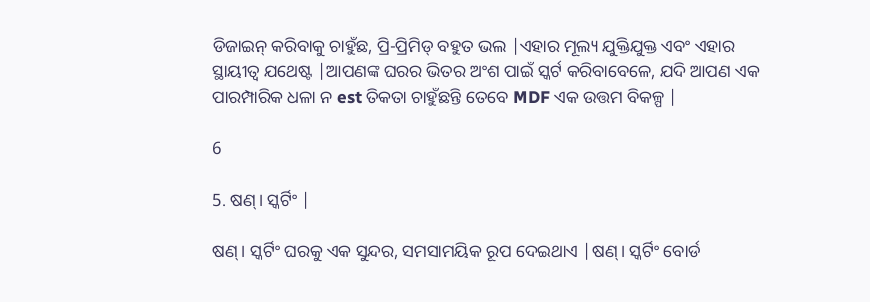ଡିଜାଇନ୍ କରିବାକୁ ଚାହୁଁଛ, ପ୍ରି-ପ୍ରିମିଡ୍ ବହୁତ ଭଲ |ଏହାର ମୂଲ୍ୟ ଯୁକ୍ତିଯୁକ୍ତ ଏବଂ ଏହାର ସ୍ଥାୟୀତ୍ୱ ଯଥେଷ୍ଟ |ଆପଣଙ୍କ ଘରର ଭିତର ଅଂଶ ପାଇଁ ସ୍କର୍ଟ କରିବାବେଳେ, ଯଦି ଆପଣ ଏକ ପାରମ୍ପାରିକ ଧଳା ନ est ତିକତା ଚାହୁଁଛନ୍ତି ତେବେ MDF ଏକ ଉତ୍ତମ ବିକଳ୍ପ |

6

5. ଷଣ୍। ସ୍କର୍ଟିଂ |

ଷଣ୍। ସ୍କର୍ଟିଂ ଘରକୁ ଏକ ସୁନ୍ଦର, ସମସାମୟିକ ରୂପ ଦେଇଥାଏ |ଷଣ୍। ସ୍କର୍ଟିଂ ବୋର୍ଡ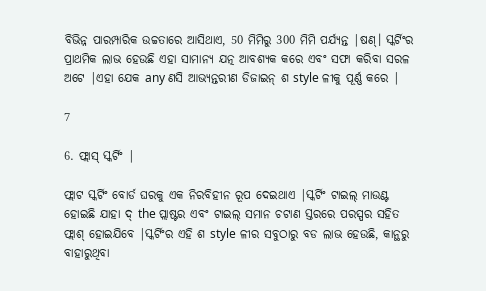ବିଭିନ୍ନ ପାରମ୍ପାରିକ ଉଚ୍ଚତାରେ ଆସିଥାଏ, 50 ମିମିରୁ 300 ମିମି ପର୍ଯ୍ୟନ୍ତ |ଷଣ୍। ସ୍କର୍ଟିଂର ପ୍ରାଥମିକ ଲାଭ ହେଉଛି ଏହା ସାମାନ୍ୟ ଯତ୍ନ ଆବଶ୍ୟକ କରେ ଏବଂ ସଫା କରିବା ସରଳ ଅଟେ |ଏହା ଯେକ any ଣସି ଆଭ୍ୟନ୍ତରୀଣ ଡିଜାଇନ୍ ଶ style ଳୀକୁ ପୂର୍ଣ୍ଣ କରେ |

7

6. ଫ୍ଲାସ୍ ସ୍କର୍ଟିଂ |

ଫ୍ଲାଟ ସ୍କର୍ଟିଂ ବୋର୍ଡ ଘରକୁ ଏକ ନିରବିହୀନ ରୂପ ଦେଇଥାଏ |ସ୍କର୍ଟିଂ ଟାଇଲ୍ ମାଉଣ୍ଟ ହୋଇଛି ଯାହା ଦ୍ the ପ୍ଲାଷ୍ଟର ଏବଂ ଟାଇଲ୍ ସମାନ ଚଟାଣ ସ୍ତରରେ ପରସ୍ପର ସହିତ ଫ୍ଲାଶ୍ ହୋଇଯିବେ |ସ୍କର୍ଟିଂର ଏହି ଶ style ଳୀର ସବୁଠାରୁ ବଡ ଲାଭ ହେଉଛି, କାନ୍ଥରୁ ବାହାରୁଥିବା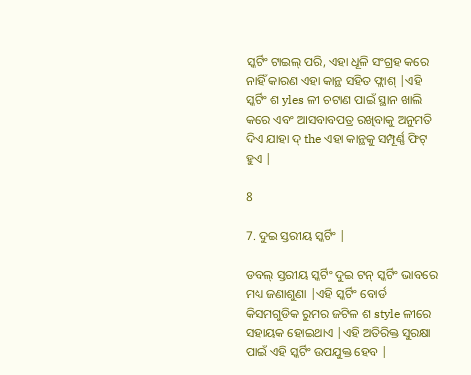ସ୍କର୍ଟିଂ ଟାଇଲ୍ ପରି, ଏହା ଧୂଳି ସଂଗ୍ରହ କରେ ନାହିଁ କାରଣ ଏହା କାନ୍ଥ ସହିତ ଫ୍ଲାଶ୍ |ଏହି ସ୍କର୍ଟିଂ ଶ yles ଳୀ ଚଟାଣ ପାଇଁ ସ୍ଥାନ ଖାଲି କରେ ଏବଂ ଆସବାବପତ୍ର ରଖିବାକୁ ଅନୁମତି ଦିଏ ଯାହା ଦ୍ the ଏହା କାନ୍ଥକୁ ସମ୍ପୂର୍ଣ୍ଣ ଫିଟ୍ ହୁଏ |

8

7. ଦୁଇ ସ୍ତରୀୟ ସ୍କର୍ଟିଂ |

ଡବଲ୍ ସ୍ତରୀୟ ସ୍କର୍ଟିଂ ଦୁଇ ଟନ୍ ସ୍କର୍ଟିଂ ଭାବରେ ମଧ୍ୟ ଜଣାଶୁଣା |ଏହି ସ୍କର୍ଟିଂ ବୋର୍ଡ କିସମଗୁଡିକ ରୁମର ଜଟିଳ ଶ style ଳୀରେ ସହାୟକ ହୋଇଥାଏ |ଏହି ଅତିରିକ୍ତ ସୁରକ୍ଷା ପାଇଁ ଏହି ସ୍କର୍ଟିଂ ଉପଯୁକ୍ତ ହେବ |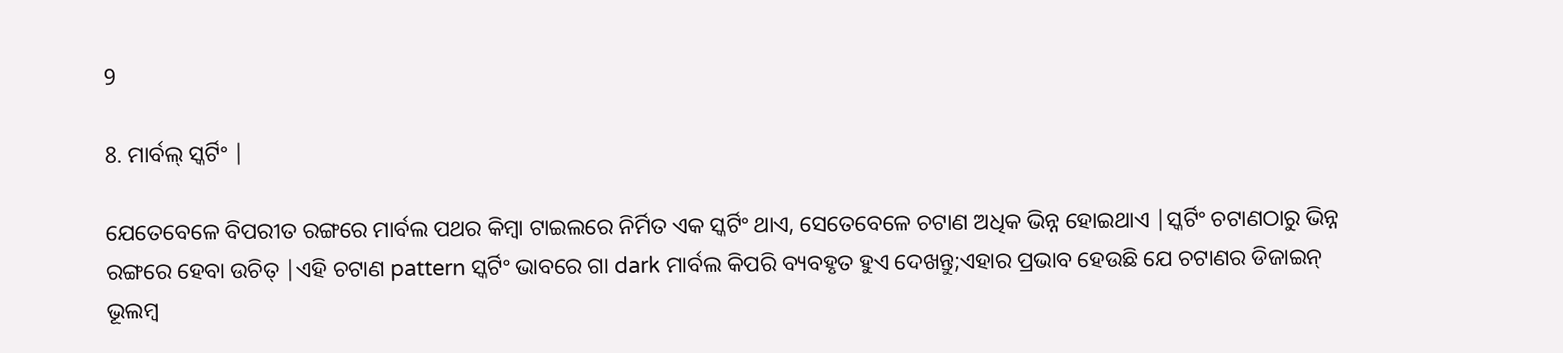9

8. ମାର୍ବଲ୍ ସ୍କର୍ଟିଂ |

ଯେତେବେଳେ ବିପରୀତ ରଙ୍ଗରେ ମାର୍ବଲ ପଥର କିମ୍ବା ଟାଇଲରେ ନିର୍ମିତ ଏକ ସ୍କର୍ଟିଂ ଥାଏ, ସେତେବେଳେ ଚଟାଣ ଅଧିକ ଭିନ୍ନ ହୋଇଥାଏ |ସ୍କର୍ଟିଂ ଚଟାଣଠାରୁ ଭିନ୍ନ ରଙ୍ଗରେ ହେବା ଉଚିତ୍ |ଏହି ଚଟାଣ pattern ସ୍କର୍ଟିଂ ଭାବରେ ଗା dark ମାର୍ବଲ କିପରି ବ୍ୟବହୃତ ହୁଏ ଦେଖନ୍ତୁ;ଏହାର ପ୍ରଭାବ ହେଉଛି ଯେ ଚଟାଣର ଡିଜାଇନ୍ ଭୂଲମ୍ବ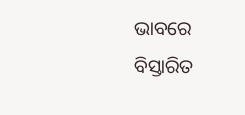ଭାବରେ ବିସ୍ତାରିତ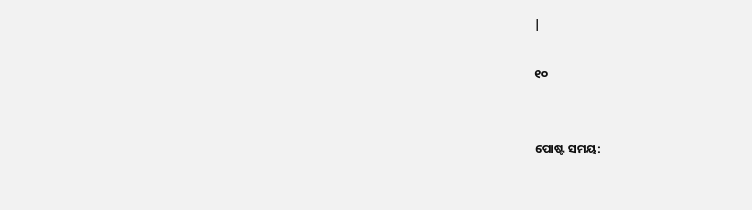|

୧୦


ପୋଷ୍ଟ ସମୟ: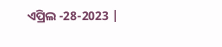ଏପ୍ରିଲ -28-2023 |